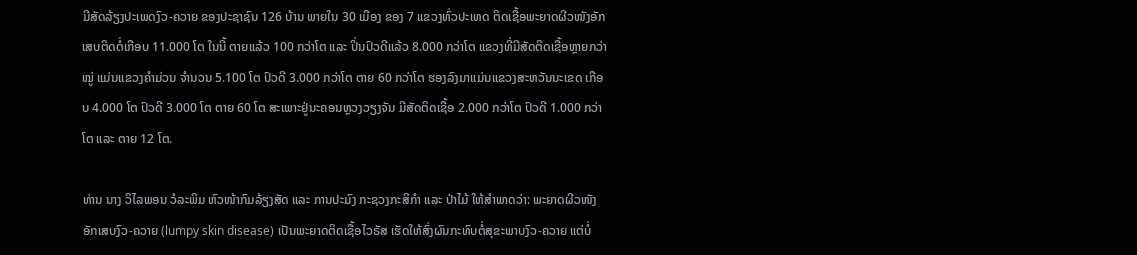ມີສັດລ້ຽງປະເພດງົວ-ຄວາຍ ຂອງປະຊາຊົນ 126 ບ້ານ ພາຍໃນ 30 ເມືອງ ຂອງ 7 ແຂວງທົ່ວປະເທດ ຕິດເຊື້ອພະຍາດຜີວໜັງອັກເສບຕິດຕໍ່ເກືອບ 11.000 ໂຕ ໃນນີ້ ຕາຍແລ້ວ 100 ກວ່າໂຕ ແລະ ປິ່ນປົວດີແລ້ວ 8.000 ກວ່າໂຕ ແຂວງທີ່ມີສັດຕິດເຊື້ອຫຼາຍກວ່າໝູ່ ແມ່ນແຂວງຄຳມ່ວນ ຈຳນວນ 5.100 ໂຕ ປົວດີ 3.000 ກວ່າໂຕ ຕາຍ 60 ກວ່າໂຕ ຮອງລົງມາແມ່ນແຂວງສະຫວັນນະເຂດ ເກືອບ 4.000 ໂຕ ປົວດີ 3.000 ໂຕ ຕາຍ 60 ໂຕ ສະເພາະຢູ່ນະຄອນຫຼວງວຽງຈັນ ມີສັດຕິດເຊື້ອ 2.000 ກວ່າໂຕ ປົວດີ 1.000 ກວ່າໂຕ ແລະ ຕາຍ 12 ໂຕ.

ທ່ານ ນາງ ວິໄລພອນ ວໍລະພິມ ຫົວໜ້າກົມລ້ຽງສັດ ແລະ ການປະມົງ ກະຊວງກະສິກໍາ ແລະ ປ່າໄມ້ ໃຫ້ສໍາພາດວ່າ: ພະຍາດຜີວໜັງອັກເສບງົວ-ຄວາຍ (lumpy skin disease) ເປັນພະຍາດຕິດເຊື້ອໄວຣັສ ເຮັດໃຫ້ສົ່ງຜົນກະທົບຕໍ່ສຸຂະພາບງົວ-ຄວາຍ ແຕ່ບໍ່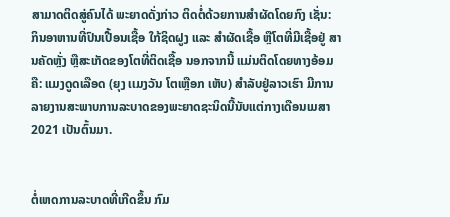ສາມາດຕິດສູ່ຄົນໄດ້ ພະຍາດດັ່ງກ່າວ ຕິດຕໍ່ດ້ວຍການສຳຜັດໂດຍກົງ ເຊັ່ນ: ກິນອາຫານທີ່ປົນເປື້ອນເຊື້ອ ໃກ້ຊິດຝູງ ແລະ ສຳຜັດເຊື້ອ ຫຼືໂຕທີ່ມີເຊື້ອຢູ່ ສານຄັດຫຼັ່ງ ຫຼືສະເກັດຂອງໂຕທີ່ຕິດເຊື້ອ ນອກຈາກນີ້ ແມ່ນຕິດໂດຍທາງອ້ອມ ຄື: ແມງດູດເລືອດ (ຍຸງ ເເມງວັນ ໂຕເຫຼືອກ ເຫັບ) ສຳລັບຢູ່ລາວເຮົາ ມີການລາຍງານສະພາບການລະບາດຂອງພະຍາດຊະນິດນີ້ນັບແຕ່ກາງເດືອນເມສາ 2021 ເປັນຕົ້ນມາ.


ຕໍ່ເຫດການລະບາດທີ່ເກີດຂຶ້ນ ກົມ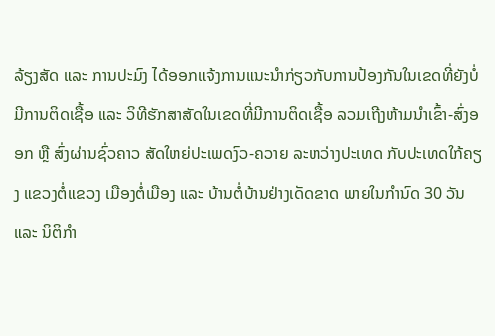ລ້ຽງສັດ ແລະ ການປະມົງ ໄດ້ອອກແຈ້ງການແນະນຳກ່ຽວກັບການປ້ອງກັນໃນເຂດທີ່ຍັງບໍ່ມີການຕິດເຊື້ອ ແລະ ວິທີຮັກສາສັດໃນເຂດທີ່ມີການຕິດເຊື້ອ ລວມເຖີງຫ້າມນໍາເຂົ້າ-ສົ່ງອອກ ຫຼື ສົ່ງຜ່ານຊົ່ວຄາວ ສັດໃຫຍ່ປະເພດງົວ-ຄວາຍ ລະຫວ່າງປະເທດ ກັບປະເທດໃກ້ຄຽງ ແຂວງຕໍ່ແຂວງ ເມືອງຕໍ່ເມືອງ ແລະ ບ້ານຕໍ່ບ້ານຢ່າງເດັດຂາດ ພາຍໃນກຳນົດ 30 ວັນ ແລະ ນິຕິກຳ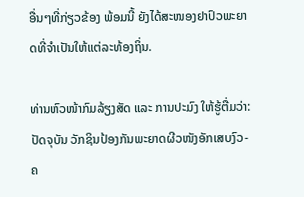ອື່ນໆທີ່ກ່ຽວຂ້ອງ ພ້ອມນີ້ ຍັງໄດ້ສະໜອງຢາປົວພະຍາດທີ່ຈຳເປັນໃຫ້ແຕ່ລະທ້ອງຖິ່ນ.

ທ່ານຫົວໜ້າກົມລ້ຽງສັດ ແລະ ການປະມົງ ໃຫ້ຮູ້ຕື່ມວ່າ: ປັດຈຸບັນ ວັກຊິນປ້ອງກັນພະຍາດຜີວໜັງອັກເສບງົວ-ຄ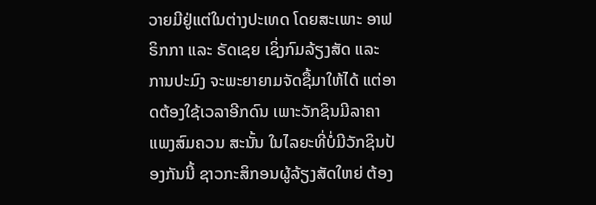ວາຍມີຢູ່ແຕ່ໃນຕ່າງປະເທດ ໂດຍສະເພາະ ອາຟຣິກກາ ແລະ ຣັດເຊຍ ເຊິ່ງກົມລ້ຽງສັດ ແລະ ການປະມົງ ຈະພະຍາຍາມຈັດຊື້ມາໃຫ້ໄດ້ ແຕ່ອາດຕ້ອງໃຊ້ເວລາອີກດົນ ເພາະວັກຊິນມີລາຄາແພງສົມຄວນ ສະນັ້ນ ໃນໄລຍະທີ່ບໍ່ມີວັກຊິນປ້ອງກັນນີ້ ຊາວກະສິກອນຜູ້ລ້ຽງສັດໃຫຍ່ ຕ້ອງ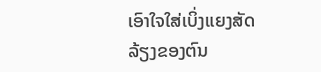ເອົາໃຈໃສ່ເບິ່ງແຍງສັດລ້ຽງຂອງຕົນ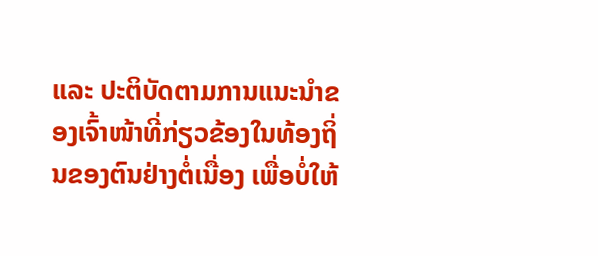ແລະ ປະຕິບັດຕາມການແນະນຳຂອງເຈົ້າໜ້າທີ່ກ່ຽວຂ້ອງໃນທ້ອງຖິ່ນຂອງຕົນຢ່າງຕໍ່ເນື່ອງ ເພື່ອບໍ່ໃຫ້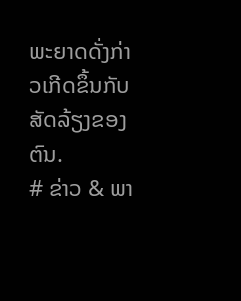ພະຍາດດັ່ງກ່າວເກີດຂຶ້ນກັບສັດລ້ຽງຂອງຕົນ.
# ຂ່າວ & ພາ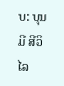ບ: ບຸນມີ ສີວິໄລ